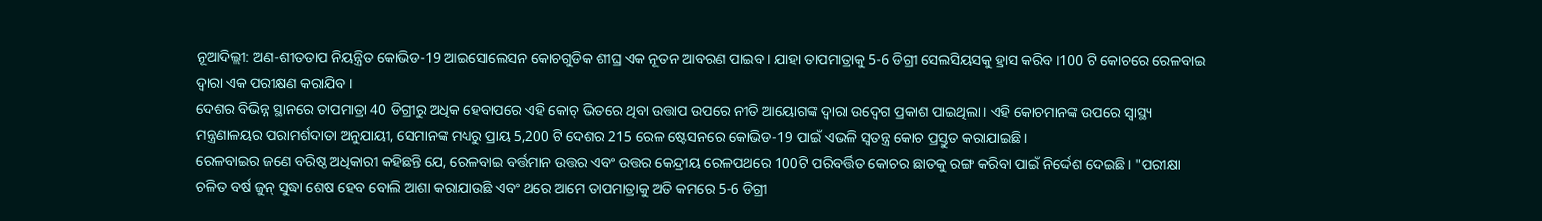ନୂଆଦିଲ୍ଲୀ: ଅଣ-ଶୀତତାପ ନିୟନ୍ତ୍ରିତ କୋଭିଡ-19 ଆଇସୋଲେସନ କୋଚଗୁଡିକ ଶୀଘ୍ର ଏକ ନୂତନ ଆବରଣ ପାଇବ । ଯାହା ତାପମାତ୍ରାକୁ 5-6 ଡିଗ୍ରୀ ସେଲସିୟସକୁ ହ୍ରାସ କରିବ ।100 ଟି କୋଚରେ ରେଳବାଇ ଦ୍ୱାରା ଏକ ପରୀକ୍ଷଣ କରାଯିବ ।
ଦେଶର ବିଭିନ୍ନ ସ୍ଥାନରେ ତାପମାତ୍ରା 40 ଡିଗ୍ରୀରୁ ଅଧିକ ହେବାପରେ ଏହି କୋଚ୍ ଭିତରେ ଥିବା ଉତ୍ତାପ ଉପରେ ନୀତି ଆୟୋଗଙ୍କ ଦ୍ୱାରା ଉଦ୍ବେଗ ପ୍ରକାଶ ପାଇଥିଲା। ଏହି କୋଚମାନଙ୍କ ଉପରେ ସ୍ୱାସ୍ଥ୍ୟ ମନ୍ତ୍ରଣାଳୟର ପରାମର୍ଶଦାତା ଅନୁଯାୟୀ, ସେମାନଙ୍କ ମଧ୍ୟରୁ ପ୍ରାୟ 5,200 ଟି ଦେଶର 215 ରେଳ ଷ୍ଟେସନରେ କୋଭିଡ-19 ପାଇଁ ଏଭଳି ସ୍ବତନ୍ତ୍ର କୋଚ ପ୍ରସ୍ତୁତ କରାଯାଇଛି।
ରେଳବାଇର ଜଣେ ବରିଷ୍ଠ ଅଧିକାରୀ କହିଛନ୍ତି ଯେ, ରେଳବାଇ ବର୍ତ୍ତମାନ ଉତ୍ତର ଏବଂ ଉତ୍ତର କେନ୍ଦ୍ରୀୟ ରେଳପଥରେ 100ଟି ପରିବର୍ତ୍ତିତ କୋଚର ଛାତକୁ ରଙ୍ଗ କରିବା ପାଇଁ ନିର୍ଦ୍ଦେଶ ଦେଇଛି। "ପରୀକ୍ଷା ଚଳିତ ବର୍ଷ ଜୁନ୍ ସୁଦ୍ଧା ଶେଷ ହେବ ବୋଲି ଆଶା କରାଯାଉଛି ଏବଂ ଥରେ ଆମେ ତାପମାତ୍ରାକୁ ଅତି କମରେ 5-6 ଡିଗ୍ରୀ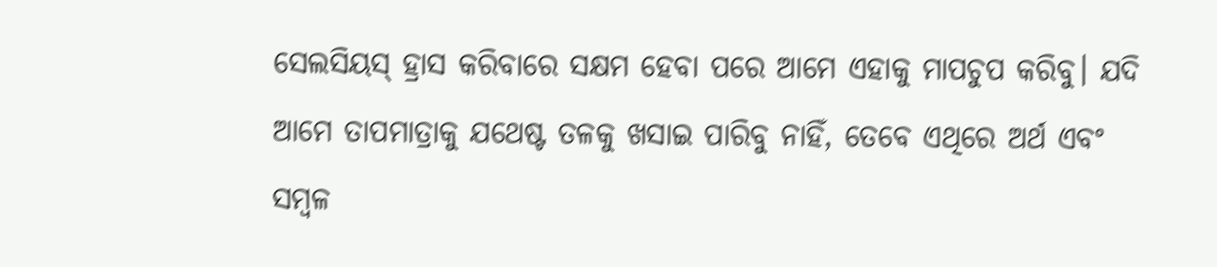ସେଲସିୟସ୍ ହ୍ରାସ କରିବାରେ ସକ୍ଷମ ହେବା ପରେ ଆମେ ଏହାକୁ ମାପଚୁପ କରିବୁ। ଯଦି ଆମେ ତାପମାତ୍ରାକୁ ଯଥେଷ୍ଟ ତଳକୁ ଖସାଇ ପାରିବୁ ନାହିଁ, ତେବେ ଏଥିରେ ଅର୍ଥ ଏବଂ ସମ୍ବଳ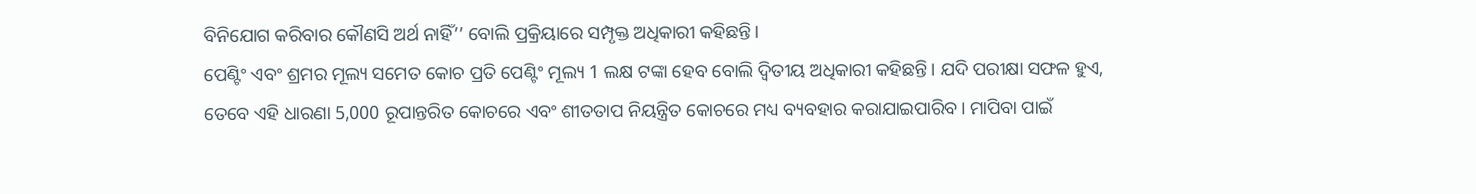ବିନିଯୋଗ କରିବାର କୌଣସି ଅର୍ଥ ନାହିଁ’’ ବୋଲି ପ୍ରକ୍ରିୟାରେ ସମ୍ପୃକ୍ତ ଅଧିକାରୀ କହିଛନ୍ତି।
ପେଣ୍ଟିଂ ଏବଂ ଶ୍ରମର ମୂଲ୍ୟ ସମେତ କୋଚ ପ୍ରତି ପେଣ୍ଟିଂ ମୂଲ୍ୟ 1 ଲକ୍ଷ ଟଙ୍କା ହେବ ବୋଲି ଦ୍ୱିତୀୟ ଅଧିକାରୀ କହିଛନ୍ତି। ଯଦି ପରୀକ୍ଷା ସଫଳ ହୁଏ, ତେବେ ଏହି ଧାରଣା 5,000 ରୂପାନ୍ତରିତ କୋଚରେ ଏବଂ ଶୀତତାପ ନିୟନ୍ତ୍ରିତ କୋଚରେ ମଧ୍ୟ ବ୍ୟବହାର କରାଯାଇପାରିବ। ମାପିବା ପାଇଁ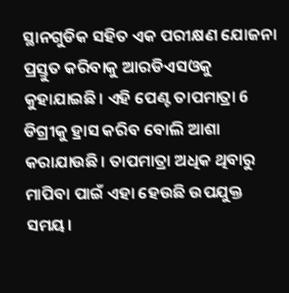ସ୍ଥାନଗୁଡିକ ସହିତ ଏକ ପରୀକ୍ଷଣ ଯୋଜନା ପ୍ରସ୍ତୁତ କରିବାକୁ ଆରଡିଏସଓକୁ କୁହାଯାଇଛି। ଏହି ପେଣ୍ଟ ତାପମାତ୍ରା 6 ଡିଗ୍ରୀକୁ ହ୍ରାସ କରିବ ବୋଲି ଆଶା କରାଯାଉଛି। ତାପମାତ୍ରା ଅଧିକ ଥିବାରୁ ମାପିବା ପାଇଁ ଏହା ହେଉଛି ଉପଯୁକ୍ତ ସମୟ।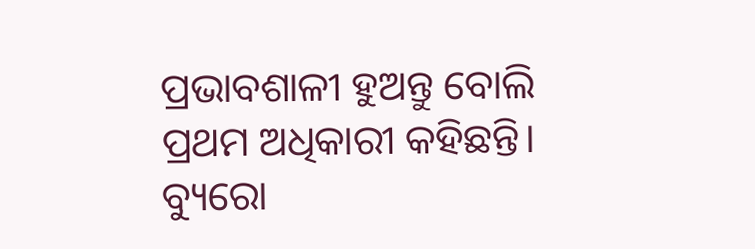ପ୍ରଭାବଶାଳୀ ହୁଅନ୍ତୁ ବୋଲି ପ୍ରଥମ ଅଧିକାରୀ କହିଛନ୍ତି।
ବ୍ୟୁରୋ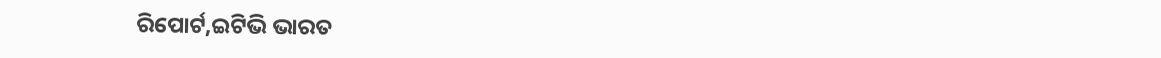ରିପୋର୍ଟ,ଇଟିଭି ଭାରତ